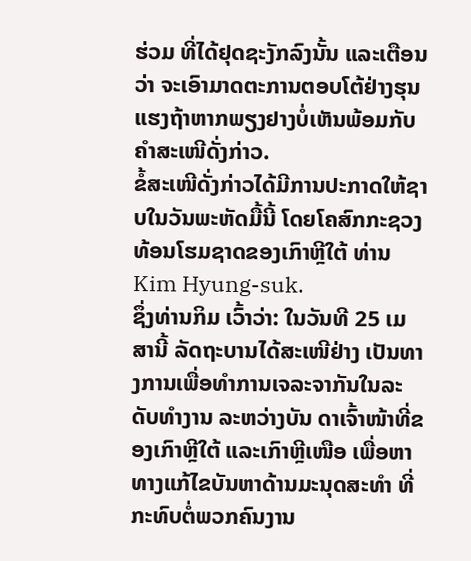ຮ່ວມ ທີ່ໄດ້ຢຸດຊະງັກລົງນັ້ນ ແລະເຕືອນວ່າ ຈະເອົາມາດຕະການຕອບໂຕ້ຢ່າງຮຸນແຮງຖ້າຫາກພຽງຢາງບໍ່ເຫັນພ້ອມກັບຄໍາສະເໜີດັ່ງກ່າວ.
ຂໍ້ສະເໜີດັ່ງກ່າວໄດ້ມີການປະກາດໃຫ້ຊາບໃນວັນພະຫັດມື້ນີ້ ໂດຍໂຄສົກກະຊວງທ້ອນໂຮມຊາດຂອງເກົາຫຼີໃຕ້ ທ່ານ Kim Hyung-suk.
ຊຶ່ງທ່ານກິມ ເວົ້າວ່າ: ໃນວັນທີ 25 ເມສານີ້ ລັດຖະບານໄດ້ສະເໜີຢ່າງ ເປັນທາງການເພື່ອທໍາການເຈລະຈາກັນໃນລະດັບທໍາງານ ລະຫວ່າງບັນ ດາເຈົ້າໜ້າທີ່ຂອງເກົາຫຼີໃຕ້ ແລະເກົາຫຼີເໜືອ ເພື່ອຫາທາງແກ້ໄຂບັນຫາດ້ານມະນຸດສະທໍາ ທີ່ກະທົບຕໍ່ພວກຄົນງານ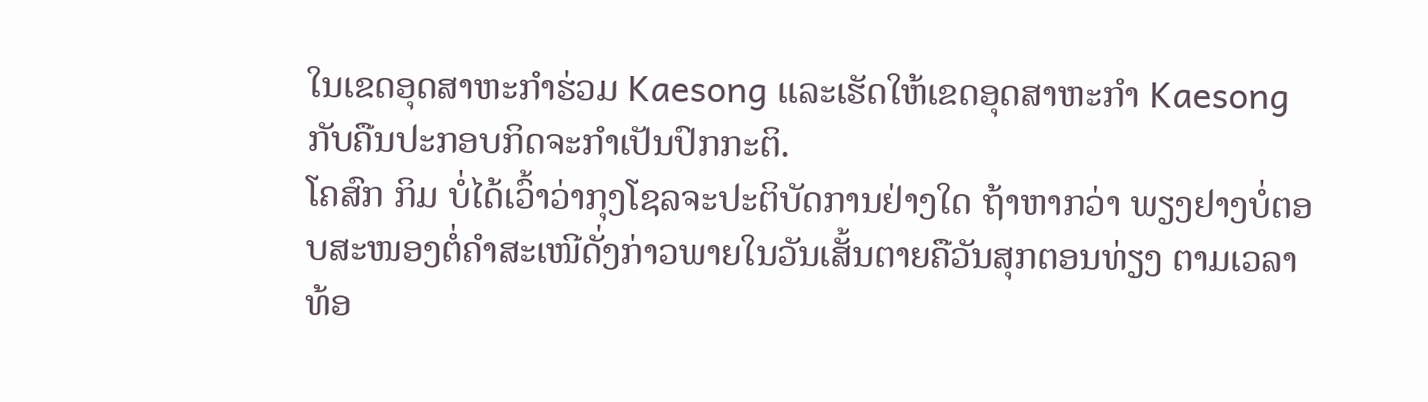ໃນເຂດອຸດສາຫະກໍາຮ່ວມ Kaesong ແລະເຮັດໃຫ້ເຂດອຸດສາຫະກໍາ Kaesong ກັບຄືນປະກອບກິດຈະກໍາເປັນປົກກະຕິ.
ໂຄສົກ ກິມ ບໍ່ໄດ້ເວົ້າວ່າກຸງໂຊລຈະປະຕິບັດການຢ່າງໃດ ຖ້າຫາກວ່າ ພຽງຢາງບໍ່ຕອບສະໜອງຕໍ່ຄໍາສະເໜີດັ່ງກ່າວພາຍໃນວັນເສັ້ນຕາຍຄືວັນສຸກຕອນທ່ຽງ ຕາມເວລາທ້ອ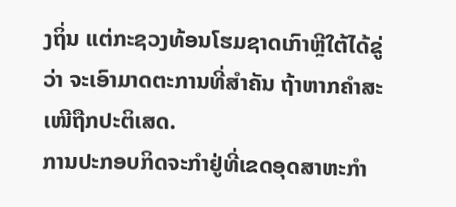ງຖິ່ນ ແຕ່ກະຊວງທ້ອນໂຮມຊາດເກົາຫຼີໃຕ້ໄດ້ຂູ່ວ່າ ຈະເອົາມາດຕະການທີ່ສໍາຄັນ ຖ້າຫາກຄໍາສະເໜີຖືກປະຕິເສດ.
ການປະກອບກິດຈະກໍາຢູ່ທີ່ເຂດອຸດສາຫະກໍາ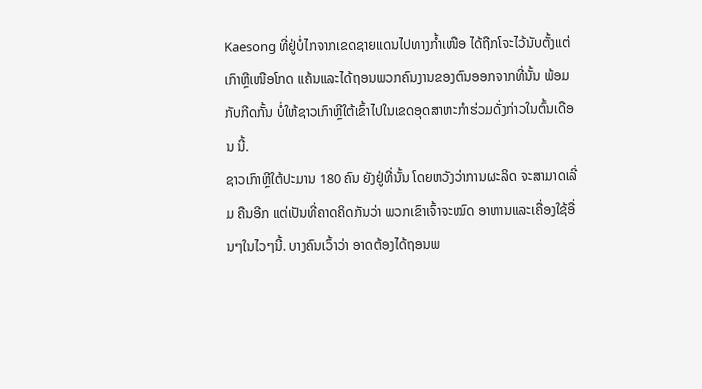Kaesong ທີ່ຢູ່ບໍ່ໄກຈາກເຂດຊາຍແດນໄປທາງກໍ້າເໜືອ ໄດ້ຖືກໂຈະໄວ້ນັບຕັ້ງແຕ່ເກົາຫຼີເໜືອໂກດ ແຄ້ນແລະໄດ້ຖອນພວກຄົນງານຂອງຕົນອອກຈາກທີ່ນັ້ນ ພ້ອມກັບກີດກັ້ນ ບໍ່ໃຫ້ຊາວເກົາຫຼີໃຕ້ເຂົ້າໄປໃນເຂດອຸດສາຫະກໍາຮ່ວມດັ່ງກ່າວໃນຕົ້ນເດືອນ ນີ້.
ຊາວເກົາຫຼີໃຕ້ປະມານ 180 ຄົນ ຍັງຢູ່ທີ່ນັ້ນ ໂດຍຫວັງວ່າການຜະລິດ ຈະສາມາດເລີ່ມ ຄືນອີກ ແຕ່ເປັນທີ່ຄາດຄິດກັນວ່າ ພວກເຂົາເຈົ້າຈະໝົດ ອາຫານແລະເຄື່ອງໃຊ້ອື່ນໆໃນໄວໆນີ້. ບາງຄົນເວົ້າວ່າ ອາດຕ້ອງໄດ້ຖອນພ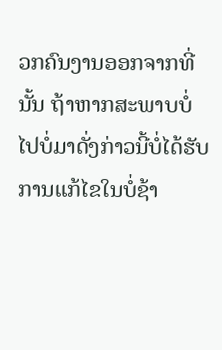ວກຄົນງານອອກຈາກທີ່ນັ້ນ ຖ້າຫາກສະພາບບໍ່ໄປບໍ່ມາດັ່ງກ່າວນີ້ບໍ່ໄດ້ຮັບການແກ້ໄຂໃນບໍ່ຊ້າ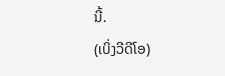ນີ້.
(ເບິ່ງວີດີໂອ)